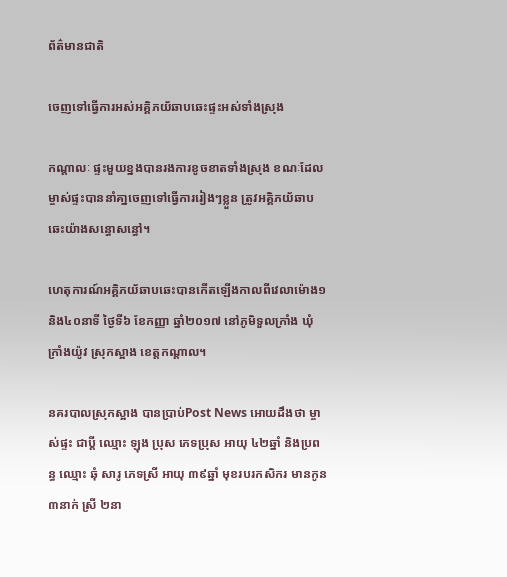ព័ត៌មានជាតិ

ចេញទៅធ្វើការអស់អគ្គិភយ័ឆាបឆេះផ្ទះអស់ទាំងស្រុង

កណ្តាលៈ ផ្ទះមួយខ្នងបានរងការខូចខាតទាំងស្រុង ខណៈដែលម្ចាស់ផ្ទះបាននាំគា្នចេញទៅធ្វើការរៀងៗខ្លួន ត្រូវអគ្គិភយ័ឆាបឆេះយ៉ាងសន្ធោសន្ធៅ។

ហេតុការណ៍អគ្គិភយ័ឆាបឆេះបានកើតឡើងកាលពីវេលាម៉ោង១ និង៤០នាទី ថ្ងៃទី៦ ខែកញ្ញា ឆ្នាំ២០១៧ នៅភូមិទួលក្រាំង ឃុំក្រាំងយ៉ូវ ស្រុកស្អាង ខេត្តកណ្ដាល។

នគរបាលស្រុកស្អាង បានប្រាប់Post News អោយដឹងថា ម្ចាស់ផ្ទះ ជាប្ដី ឈ្មោះ ឡុង ប្រុស ភេទប្រុស អាយុ ៤២ឆ្នាំ និងប្រពន្ធ ឈ្មោះ ឆុំ សារូ ភេទស្រី អាយុ ៣៩ឆ្នាំ មុខរបរកសិករ មានកូន ៣នាក់ ស្រី ២នា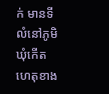ក់ មានទីលំនៅភូមិ ឃុំកើតហេតុខាង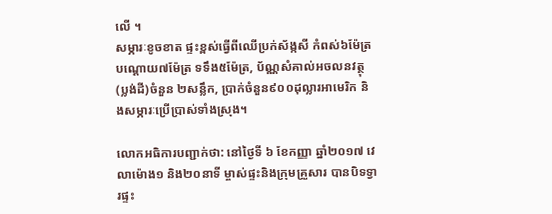លើ ។
សម្ភារៈខូចខាត ផ្ទះខ្ពស់ធ្វើពីឈើប្រក់ស័ង្កសី កំពស់៦ម៉ែត្រ បណ្ដោយ៧ម៉ែត្រ ទទឹង៥ម៉ែត្រ, ប័ណ្ណសំគាល់អចលនវត្ថុ (ប្លង់ដី)ចំនួន ២សន្លឹក, ប្រាក់ចំនួន៩០០ដុល្លារអាមេរិក និងសម្ភារៈប្រើប្រាស់ទាំងស្រុង។

លោកអធិការបញ្ជាក់ថា: នៅថ្ងៃទី ៦ ខែកញ្ញា ឆ្នាំ២០១៧ វេលាម៉ោង១ និង២០នាទី ម្ចាស់ផ្ទះនិងក្រុមគ្រួសារ បានបិទទ្វារផ្ទះ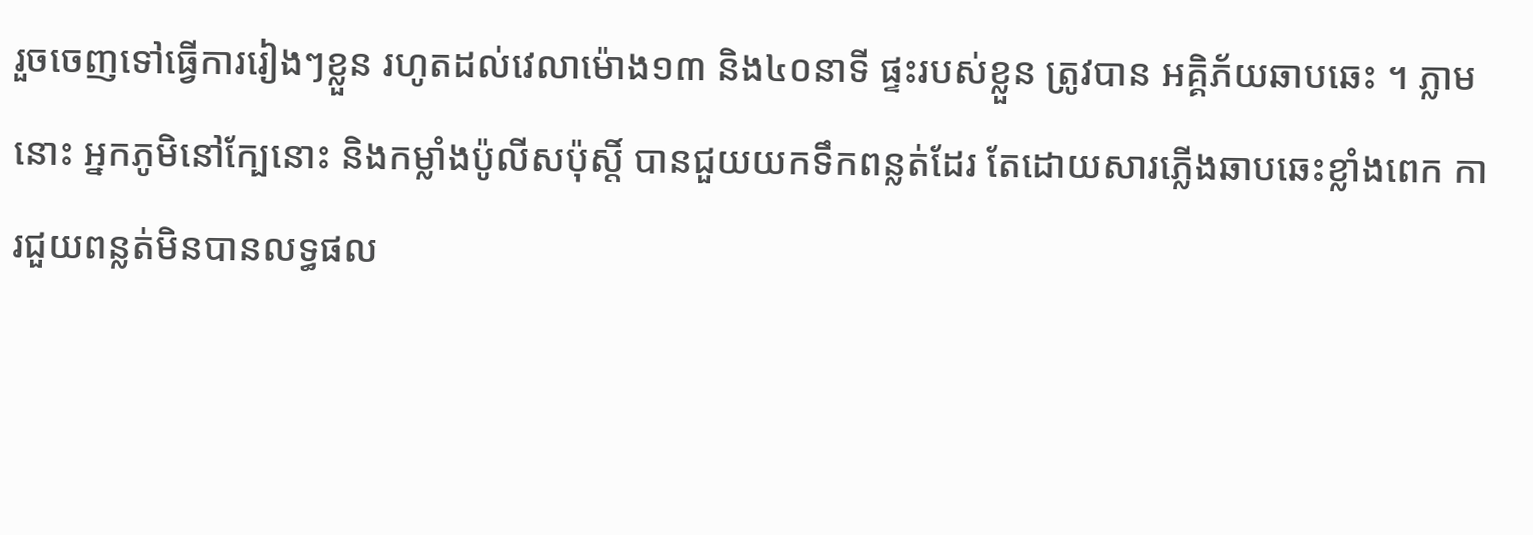រួចចេញទៅធ្វើការរៀងៗខ្លួន រហូតដល់វេលាម៉ោង១៣ និង៤០នាទី ផ្ទះរបស់ខ្លួន ត្រូវបាន អគ្គិភ័យឆាបឆេះ ។ ភ្លាមនោះ អ្នកភូមិនៅក្បែនោះ និងកម្លាំងប៉ូលីសប៉ុស្តិ៍ បានជួយយកទឹកពន្លត់ដែរ តែដោយសារភ្លើងឆាបឆេះខ្លាំងពេក ការជួយពន្លត់មិនបានលទ្ធផល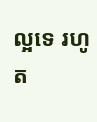ល្អទេ រហូត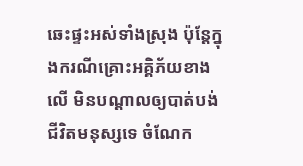ឆេះផ្ទះអស់ទាំងស្រុង ប៉ុន្តែក្នុងករណីគ្រោះអគ្គិភ័យខាងលើ មិនបណ្ដាលឲ្យបាត់បង់ជីវិតមនុស្សទេ ចំណែក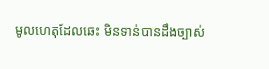មូលហេតុដែលឆេះ មិនទាន់បានដឹងច្បាស់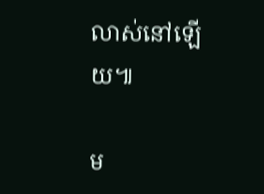លាស់នៅឡើយ៕

ម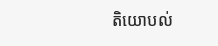តិយោបល់